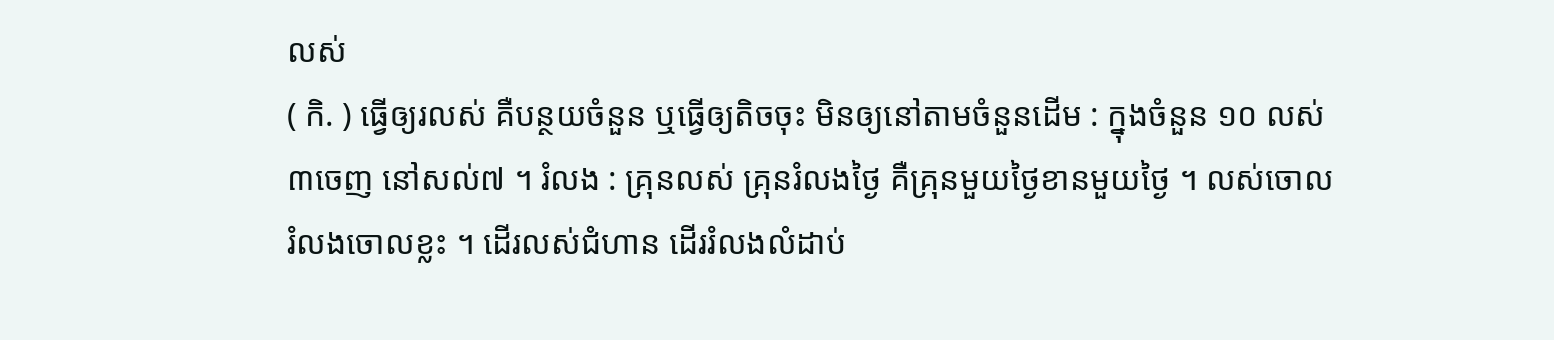លស់
( កិ. ) ធ្វើឲ្យរលស់ គឺបន្ថយចំនួន ឬធ្វើឲ្យតិចចុះ មិនឲ្យនៅតាមចំនួនដើម : ក្នុងចំនួន ១០ លស់៣ចេញ នៅសល់៧ ។ រំលង : គ្រុនលស់ គ្រុនរំលងថ្ងៃ គឺគ្រុនមួយថ្ងៃខានមួយថ្ងៃ ។ លស់ចោល រំលងចោលខ្លះ ។ ដើរលស់ជំហាន ដើររំលងលំដាប់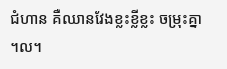ជំហាន គឺឈានវែងខ្លះខ្លីខ្លះ ចម្រុះគ្នា ។ល។